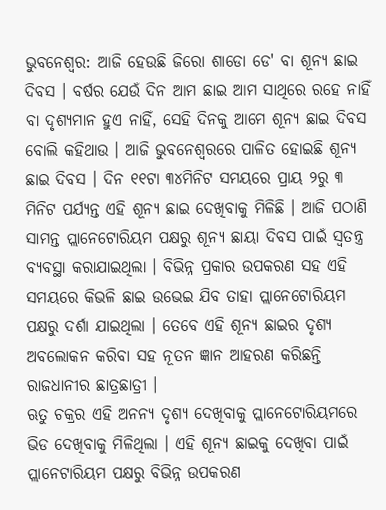ଭୁବନେଶ୍ବର: ଆଜି ହେଉଛି ଜିରୋ ଶାଡୋ ଡେ' ବା ଶୂନ୍ୟ ଛାଇ ଦିବସ । ବର୍ଷର ଯେଉଁ ଦିନ ଆମ ଛାଇ ଆମ ସାଥିରେ ରହେ ନାହିଁ ବା ଦୃଶ୍ୟମାନ ହୁଏ ନାହିଁ, ସେହି ଦିନକୁ ଆମେ ଶୂନ୍ୟ ଛାଇ ଦିବସ ବୋଲି କହିଥାଉ । ଆଜି ଭୁବନେଶ୍ବରରେ ପାଳିତ ହୋଇଛି ଶୂନ୍ୟ ଛାଇ ଦିବସ । ଦିନ ୧୧ଟା ୩୪ମିନିଟ ସମୟରେ ପ୍ରାୟ ୨ରୁ ୩ ମିନିଟ ପର୍ଯ୍ୟନ୍ତ ଏହି ଶୂନ୍ୟ ଛାଇ ଦେଖିବାକୁ ମିଳିଛି । ଆଜି ପଠାଣି ସାମନ୍ତ ପ୍ଲାନେଟୋରିୟମ ପକ୍ଷରୁ ଶୂନ୍ୟ ଛାୟା ଦିବସ ପାଇଁ ସ୍ଵତନ୍ତ୍ର ବ୍ୟବସ୍ଥା କରାଯାଇଥିଲା । ବିଭିନ୍ନ ପ୍ରକାର ଉପକରଣ ସହ ଏହି ସମୟରେ କିଭଳି ଛାଇ ଉଭେଇ ଯିବ ତାହା ପ୍ଲାନେଟୋରିୟମ ପକ୍ଷରୁ ଦର୍ଶା ଯାଇଥିଲା । ତେବେ ଏହି ଶୂନ୍ୟ ଛାଇର ଦୃଶ୍ୟ ଅବଲୋକନ କରିବା ସହ ନୂତନ ଜ୍ଞାନ ଆହରଣ କରିଛନ୍ତି ରାଜଧାନୀର ଛାତ୍ରଛାତ୍ରୀ ।
ଋତୁ ଚକ୍ରର ଏହି ଅନନ୍ୟ ଦୃଶ୍ୟ ଦେଖିବାକୁ ପ୍ଲାନେଟୋରିୟମରେ ଭିଡ ଦେଖିବାକୁ ମିଳିଥିଲା । ଏହି ଶୂନ୍ୟ ଛାଇକୁ ଦେଖିବା ପାଇଁ ପ୍ଲାନେଟାରିୟମ ପକ୍ଷରୁ ବିଭିନ୍ନ ଉପକରଣ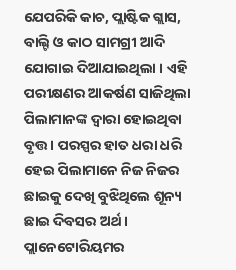ଯେପରିକି କାଚ, ପ୍ଲାଷ୍ଟିକ ଗ୍ଲାସ, ବାଲ୍ଟି ଓ କାଠ ସାମଗ୍ରୀ ଆଦି ଯୋଗାଇ ଦିଆଯାଇଥିଲା । ଏହି ପରୀକ୍ଷଣର ଆକର୍ଷଣ ସାଜିଥିଲା ପିଲାମାନଙ୍କ ଦ୍ବାରା ହୋଇଥିବା ବୃତ୍ତ । ପରସ୍ପର ହାତ ଧରା ଧରି ହେଇ ପିଲାମାନେ ନିଜ ନିଜର ଛାଇକୁ ଦେଖି ବୁଝିଥିଲେ ଶୂନ୍ୟ ଛାଇ ଦିବସର ଅର୍ଥ । ପ୍ଲାନେଟୋରିୟମର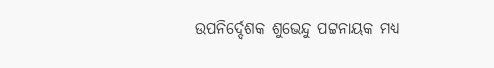ଉପନିର୍ଦ୍ଦେଶକ ଶୁଭେନ୍ଦୁ ପଟ୍ଟନାୟକ ମଧ୍ୟ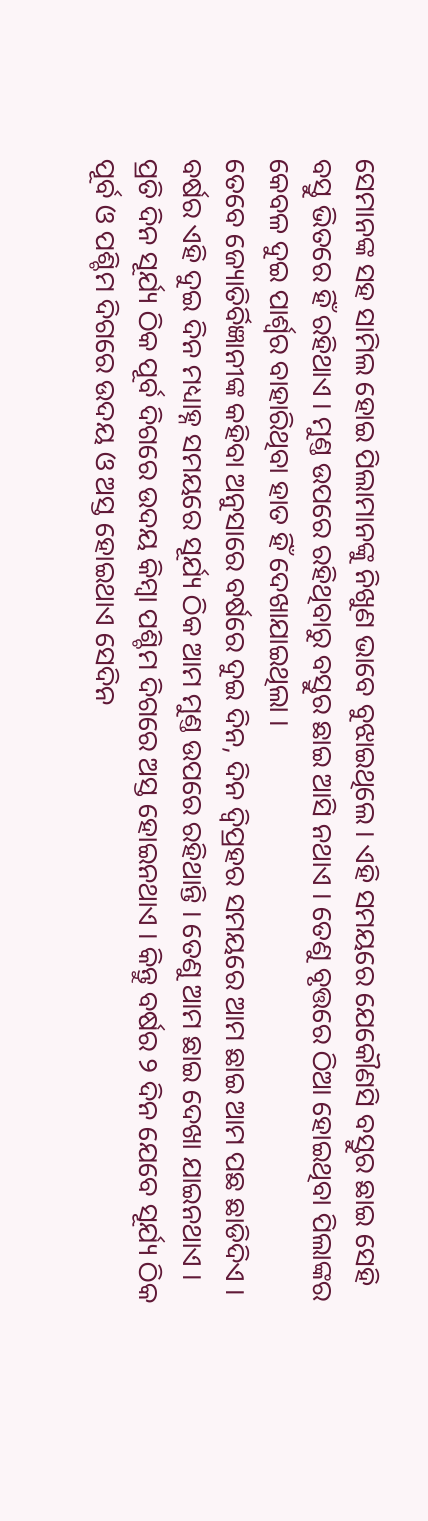ସେମାନଙ୍କ ସହ ସାମିଲ ହୋଇ ପିଲାମାନଙ୍କୁ ନିଖୁଣ ଭାବେ ବୁଝାଇଥିଲେ । ଏହି ସମୟରେ ଯେକୌଣସି ବସ୍ତୁର ଛାଇ ସେହି ବସ୍ତୁ ଭିତରେ ହିଁ ରହିଥାଏ । ମୁଣ୍ତ ଉପରେ ରହିଥିବାରୁ ବସ୍ତୁର ଛାଇ ଆସି ନଥାଏ । ତେଣୁ ବୃତ୍ତରେ ଠିଆ ହୋଇଥିବା ପିଲାଙ୍କର କେବଳ ଦୁଇ ପାର୍ଶ୍ଵର ବାହାରିଥିବା ହାତ ହିଁ ଦେଖାଯାଇଥିଲା ।
ତେବେ ଜ୍ୟୋତିର୍ବିଜ୍ଞାନୀଙ୍କ କହିବା ଅନୁସାରେ ବର୍ଷରେ ଦୁଇ ଦିନ, ଦିନ ଦ୍ବିପ୍ରହର ସମୟରେ ଆମ ଛାଇ ଆମ ପଛ ଛାଡିଦିଏ । ବର୍ଷର ଏହି ଦୁଇ ଦିନ ମଧ୍ୟାହ୍ନ ସମୟରେ ସୂର୍ଯ୍ୟ ଠିକ ଆମ ମୁଣ୍ତ ଉପରେ ରହିଥାନ୍ତି । ତେଣୁ ଆମ ଛାଇ ଦେଖା ଯାଇନଥାଏ । ପ୍ରତି ଦିନ ସୂର୍ଯ୍ୟ ଠିକ ପୂର୍ବ ଦିଗରେ ଉଦୟ କିମ୍ବା ପଶ୍ଚିମ ଦିଗରେ ଅସ୍ତ ହୋଇନଥାଏ । କିନ୍ତୁ ବର୍ଷର ୨ ଦିନ ଯେବେ ସୂର୍ଯ୍ୟ ଠିକ ପୂର୍ବ ଓ ପଶ୍ଚିମ ଦିଗରେ ଉଦୟ ଓ ଅସ୍ତ ହୋଇଥାଏ ସେଦିନ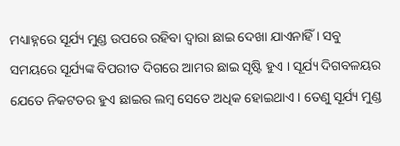ମଧ୍ୟାହ୍ନରେ ସୂର୍ଯ୍ୟ ମୁଣ୍ଡ ଉପରେ ରହିବା ଦ୍ଵାରା ଛାଇ ଦେଖା ଯାଏନାହିଁ । ସବୁ ସମୟରେ ସୂର୍ଯ୍ୟଙ୍କ ବିପରୀତ ଦିଗରେ ଆମର ଛାଇ ସୃଷ୍ଟି ହୁଏ । ସୂର୍ଯ୍ୟ ଦିଗବଳୟର ଯେତେ ନିକଟତର ହୁଏ ଛାଇର ଲମ୍ବ ସେତେ ଅଧିକ ହୋଇଥାଏ । ତେଣୁ ସୂର୍ଯ୍ୟ ମୁଣ୍ଡ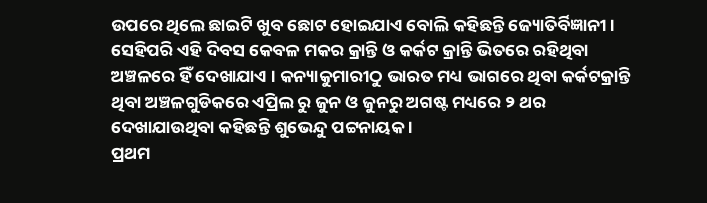ଉପରେ ଥିଲେ ଛାଇଟି ଖୁବ ଛୋଟ ହୋଇଯାଏ ବୋଲି କହିଛନ୍ତି ଜ୍ୟୋତିର୍ବିଜ୍ଞାନୀ । ସେହିପରି ଏହି ଦିବସ କେବଳ ମକର କ୍ରାନ୍ତି ଓ କର୍କଟ କ୍ରାନ୍ତି ଭିତରେ ରହିଥିବା ଅଞ୍ଚଳରେ ହିଁ ଦେଖାଯାଏ । କନ୍ୟାକୁମାରୀଠୁ ଭାରତ ମଧ୍ୟ ଭାଗରେ ଥିବା କର୍କଟକ୍ରାନ୍ତି ଥିବା ଅଞ୍ଚଳଗୁଡିକରେ ଏପ୍ରିଲ ରୁ ଜୁନ ଓ ଜୁନରୁ ଅଗଷ୍ଟ ମଧ୍ୟରେ ୨ ଥର ଦେଖାଯାଉଥିବା କହିଛନ୍ତି ଶୁଭେନ୍ଦୁ ପଟ୍ଟନାୟକ ।
ପ୍ରଥମ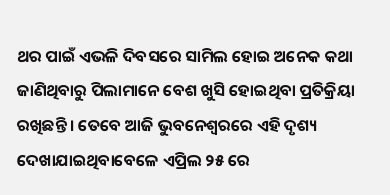ଥର ପାଇଁ ଏଭଳି ଦିବସରେ ସାମିଲ ହୋଇ ଅନେକ କଥା ଜାଣିଥିବାରୁ ପିଲାମାନେ ବେଶ ଖୁସି ହୋଇଥିବା ପ୍ରତିକ୍ରିୟା ରଖିଛନ୍ତି । ତେବେ ଆଜି ଭୁବନେଶ୍ବରରେ ଏହି ଦୃଶ୍ୟ ଦେଖାଯାଇଥିବାବେଳେ ଏପ୍ରିଲ ୨୫ ରେ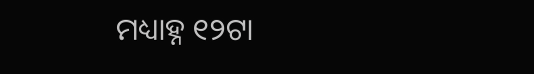ମଧ୍ୟାହ୍ନ ୧୨ଟା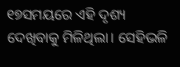୧୭ସମୟରେ ଏହି ଦୃଶ୍ୟ ଦେଖିବାକୁ ମିଳିଥିଲା। ସେହିଭଳି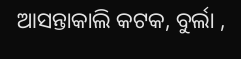ଆସନ୍ତାକାଲି କଟକ, ବୁର୍ଲା ,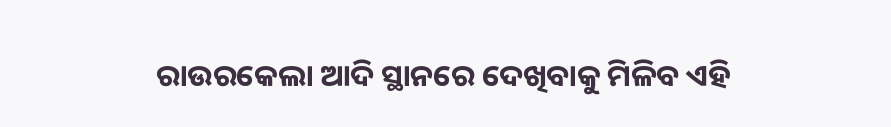ରାଉରକେଲା ଆଦି ସ୍ଥାନରେ ଦେଖିବାକୁ ମିଳିବ ଏହି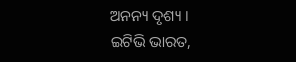ଅନନ୍ୟ ଦୃଶ୍ୟ ।
ଇଟିଭି ଭାରତ,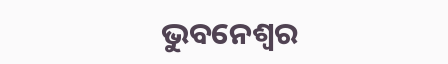ଭୁବନେଶ୍ବର